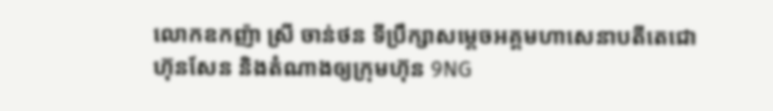លោកឧកញ៉ា ស្រី ចាន់ថន ទីប្រឹក្សាសម្ដេចអគ្គមហាសេនាបតីតេជោហ៊ុនសែន និងតំណាងឲ្យក្រុមហ៊ុន 9NG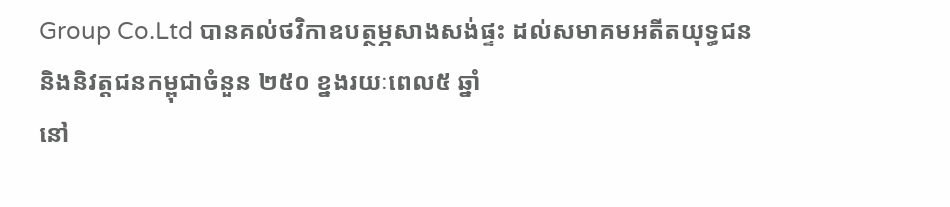Group Co.Ltd បានគល់ថវិកាឧបត្ថម្ភសាងសង់ផ្ទះ ដល់សមាគមអតីតយុទ្ធជន និងនិវត្តជនកម្ពុជាចំនួន ២៥០ ខ្នងរយៈពេល៥ ឆ្នាំ
នៅ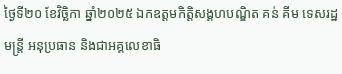ថ្ងៃទី២០ ខែវិច្ឆិកា ឆ្នាំ២០២៥ ឯកឧត្តមកិត្តិសង្គហបណ្ឌិត គន់ គីម ទេសរដ្ឋមន្រ្តី អនុប្រធាន និងជាអគ្គលេខាធិ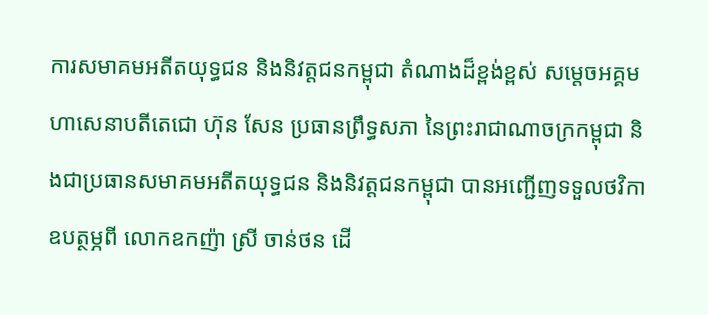ការសមាគមអតីតយុទ្ធជន និងនិវត្តជនកម្ពុជា តំណាងដ៏ខ្ពង់ខ្ពស់ សម្តេចអគ្គមហាសេនាបតីតេជោ ហ៊ុន សែន ប្រធានព្រឹទ្ធសភា នៃព្រះរាជាណាចក្រកម្ពុជា និងជាប្រធានសមាគមអតីតយុទ្ធជន និងនិវត្តជនកម្ពុជា បានអញ្ជើញទទួលថវិកាឧបត្ថម្ភពី លោកឧកញ៉ា ស្រី ចាន់ថន ដើ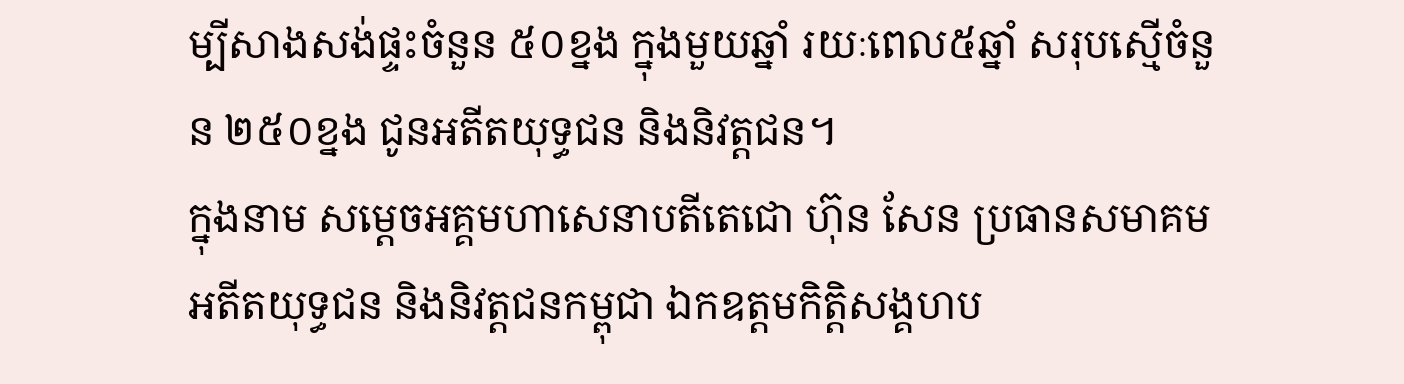ម្បីសាងសង់ផ្ទះចំនួន ៥០ខ្នង ក្នុងមួយឆ្នាំ រយៈពេល៥ឆ្នាំ សរុបស្មើចំនួន ២៥០ខ្នង ជូនអតីតយុទ្ធជន និងនិវត្តជន។
ក្នុងនាម សម្តេចអគ្គមហាសេនាបតីតេជោ ហ៊ុន សែន ប្រធានសមាគមអតីតយុទ្ធជន និងនិវត្តជនកម្ពុជា ឯកឧត្តមកិត្តិសង្គហប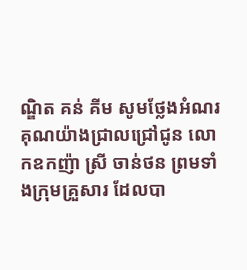ណ្ឌិត គន់ គីម សូមថ្លែងអំណរគុណយ៉ាងជ្រាលជ្រៅជូន លោកឧកញ៉ា ស្រី ចាន់ថន ព្រមទាំងក្រុមគ្រួសារ ដែលបា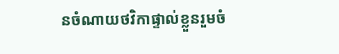នចំណាយថវិកាផ្ទាល់ខ្លួនរួមចំ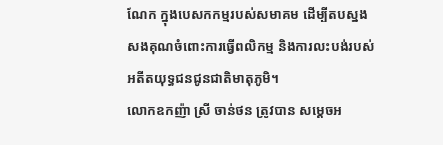ណែក ក្នុងបេសកកម្មរបស់សមាគម ដើម្បីតបស្នងសងគុណចំពោះការធ្វើពលិកម្ម និងការលះបង់របស់អតីតយុទ្ធជនជូនជាតិមាតុភូមិ។
លោកឧកញ៉ា ស្រី ចាន់ថន ត្រូវបាន សម្តេចអ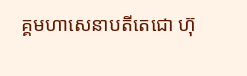គ្គមហាសេនាបតីតេជោ ហ៊ុ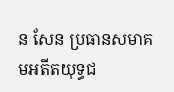ន សែន ប្រធានសមាគមអតីតយុទ្ធជ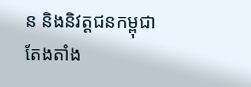ន និងនិវត្តជនកម្ពុជា តែងតាំង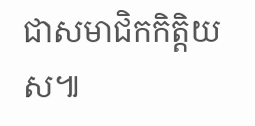ជាសមាជិកកិត្តិយស៕